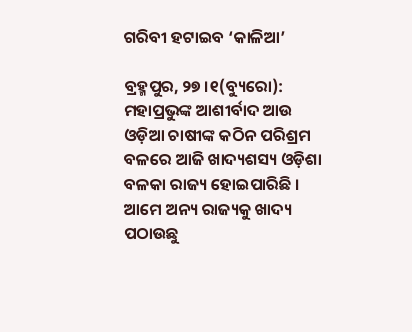ଗରିବୀ ହଟାଇବ ‘କାଳିଆ’

ବ୍ରହ୍ମପୁର, ୨୭ ।୧(ବ୍ୟୁରୋ): ମହାପ୍ରଭୁଙ୍କ ଆଶୀର୍ବାଦ ଆଉ ଓଡ଼ିଆ ଚାଷୀଙ୍କ କଠିନ ପରିଶ୍ରମ ବଳରେ ଆଜି ଖାଦ୍ୟଶସ୍ୟ ଓଡ଼ିଶା ବଳକା ରାଜ୍ୟ ହୋଇପାରିଛି । ଆମେ ଅନ୍ୟ ରାଜ୍ୟକୁ ଖାଦ୍ୟ ପଠାଉଛୁ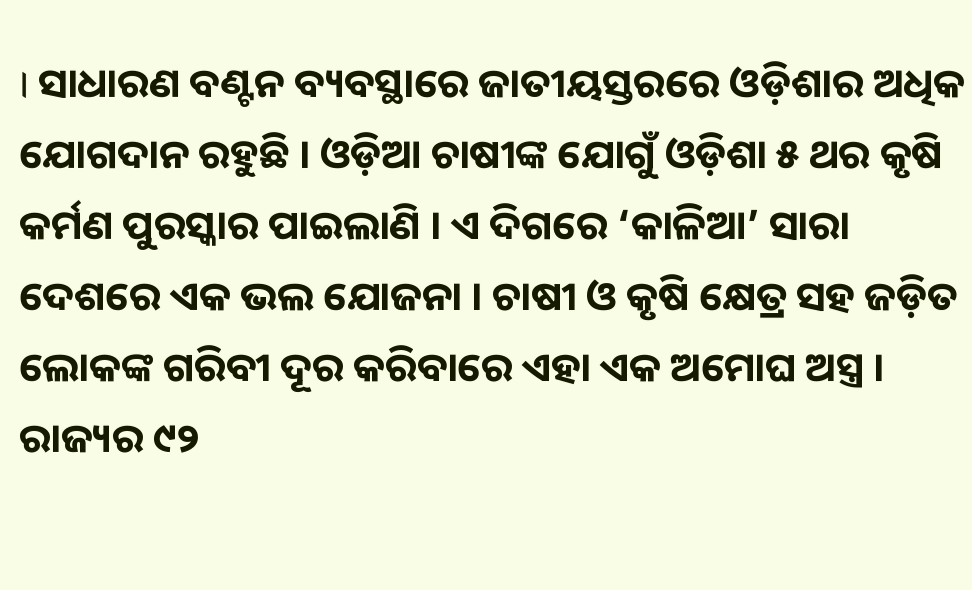। ସାଧାରଣ ବଣ୍ଟନ ବ୍ୟବସ୍ଥାରେ ଜାତୀୟସ୍ତରରେ ଓଡ଼ିଶାର ଅଧିକ ଯୋଗଦାନ ରହୁଛି । ଓଡ଼ିଆ ଚାଷୀଙ୍କ ଯୋଗୁଁ ଓଡ଼ିଶା ୫ ଥର କୃଷି କର୍ମଣ ପୁରସ୍କାର ପାଇଲାଣି । ଏ ଦିଗରେ ‘କାଳିଆ’ ସାରା ଦେଶରେ ଏକ ଭଲ ଯୋଜନା । ଚାଷୀ ଓ କୃଷି କ୍ଷେତ୍ର ସହ ଜଡ଼ିତ ଲୋକଙ୍କ ଗରିବୀ ଦୂର କରିବାରେ ଏହା ଏକ ଅମୋଘ ଅସ୍ତ୍ର । ରାଜ୍ୟର ୯୨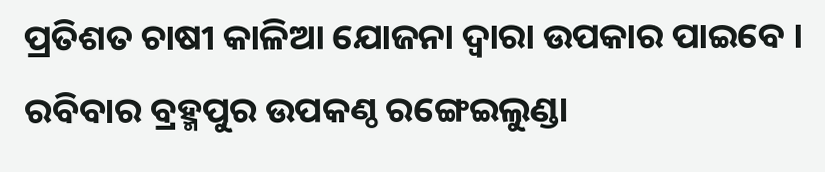ପ୍ରତିଶତ ଚାଷୀ କାଳିଆ ଯୋଜନା ଦ୍ୱାରା ଉପକାର ପାଇବେ । ରବିବାର ବ୍ରହ୍ମପୁର ଉପକଣ୍ଠ ରଙ୍ଗେଇଲୁଣ୍ଡା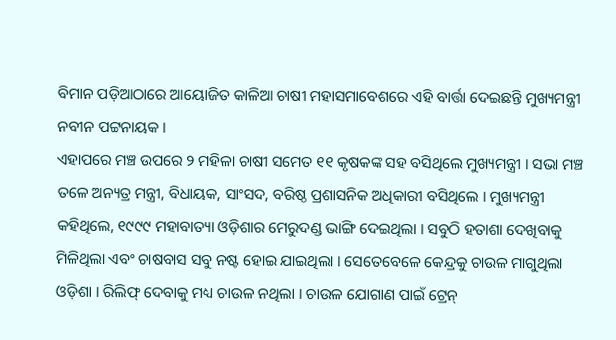ବିମାନ ପଡ଼ିଆଠାରେ ଆୟୋଜିତ କାଳିଆ ଚାଷୀ ମହାସମାବେଶରେ ଏହି ବାର୍ତ୍ତା ଦେଇଛନ୍ତି ମୁଖ୍ୟମନ୍ତ୍ରୀ ନବୀନ ପଟ୍ଟନାୟକ ।
ଏହାପରେ ମଞ୍ଚ ଉପରେ ୨ ମହିଳା ଚାଷୀ ସମେତ ୧୧ କୃଷକଙ୍କ ସହ ବସିଥିଲେ ମୁଖ୍ୟମନ୍ତ୍ରୀ । ସଭା ମଞ୍ଚ ତଳେ ଅନ୍ୟତ୍ର ମନ୍ତ୍ରୀ, ବିଧାୟକ, ସାଂସଦ, ବରିଷ୍ଠ ପ୍ରଶାସନିକ ଅଧିକାରୀ ବସିଥିଲେ । ମୁଖ୍ୟମନ୍ତ୍ରୀ କହିଥିଲେ, ୧୯୯୯ ମହାବାତ୍ୟା ଓଡ଼ିଶାର ମେରୁଦଣ୍ଡ ଭାଙ୍ଗି ଦେଇଥିଲା । ସବୁଠି ହତାଶା ଦେଖିବାକୁ ମିଳିଥିଲା ଏବଂ ଚାଷବାସ ସବୁ ନଷ୍ଟ ହୋଇ ଯାଇଥିଲା । ସେତେବେଳେ କେନ୍ଦ୍ରକୁ ଚାଉଳ ମାଗୁଥିଲା ଓଡ଼ିଶା । ରିଲିଫ୍ ଦେବାକୁ ମଧ୍ୟ ଚାଉଳ ନଥିଲା । ଚାଉଳ ଯୋଗାଣ ପାଇଁ ଟ୍ରେନ୍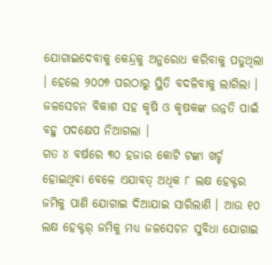ଯୋଗାଇଦେବାକୁ କେନ୍ଦ୍ରକୁ ଅନୁରୋଧ କରିବାକୁ ପଡୁଥିଲା । ହେଲେ ୨୦୦୭ ପରଠାରୁ ସ୍ଥିତି ବଦଳିବାକୁ ଲାଗିଲା । ଜଳସେଚନ ବିକାଶ ସହ କୃଷି ଓ କୃଷକଙ୍କ ଉନ୍ନତି ପାଇଁ ବହୁ ପଦକ୍ଷେପ ନିଆଗଲା ।
ଗତ ୪ ବର୍ଷରେ ୩୦ ହଜାର କୋଟି ଟଙ୍କା ଖର୍ଚ୍ଚ ହୋଇଥିବା ବେଳେ ଏଯାବତ୍ ଅଧିକ ୮ ଲକ୍ଷ ହେକ୍ଟର ଜମିକୁ ପାଣି ଯୋଗାଇ ଦିଆଯାଇ ସାରିଲାଣି । ଆଉ ୧୦ ଲକ୍ଷ ହେକ୍ଟର୍ ଜମିକୁ ମଧ୍ୟ ଜଳସେଚନ ସୁବିଧା ଯୋଗାଇ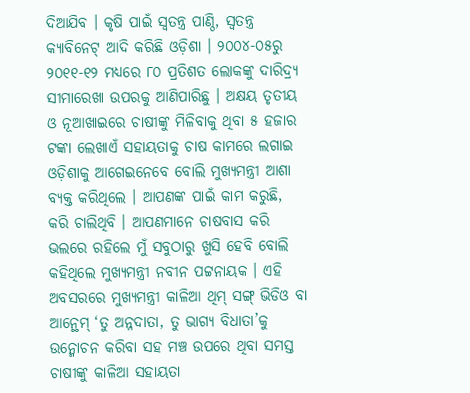ଦିଆଯିବ । କୃଷି ପାଇଁ ସ୍ୱତନ୍ତ୍ର ପାଣ୍ଠି, ସ୍ୱତନ୍ତ୍ର କ୍ୟାବିନେଟ୍ ଆଦି କରିଛି ଓଡ଼ିଶା । ୨୦୦୪-୦୫ରୁ ୨୦୧୧-୧୨ ମଧ୍ୟରେ ୮୦ ପ୍ରତିଶତ ଲୋକଙ୍କୁ ଦାରିଦ୍ର୍ୟ ସୀମାରେଖା ଉପରକୁ ଆଣିପାରିଛୁ । ଅକ୍ଷୟ ତୃତୀୟ ଓ ନୂଆଖାଇରେ ଚାଷୀଙ୍କୁ ମିଳିବାକୁ ଥିବା ୫ ହଜାର ଟଙ୍କା ଲେଖାଏଁ ସହାୟତାକୁ ଚାଷ କାମରେ ଲଗାଇ ଓଡ଼ିଶାକୁ ଆଗେଇନେବେ ବୋଲି ମୁଖ୍ୟମନ୍ତ୍ରୀ ଆଶା ବ୍ୟକ୍ତ କରିଥିଲେ । ଆପଣଙ୍କ ପାଇଁ କାମ କରୁଛି, କରି ଚାଲିଥିବି । ଆପଣମାନେ ଚାଷବାସ କରି ଭଲରେ ରହିଲେ ମୁଁ ସବୁଠାରୁ ଖୁସି ହେବି ବୋଲି କହିଥିଲେ ମୁଖ୍ୟମନ୍ତ୍ରୀ ନବୀନ ପଟ୍ଟନାୟକ । ଏହି ଅବସରରେ ମୁଖ୍ୟମନ୍ତ୍ରୀ କାଳିଆ ଥିମ୍ ସଙ୍ଗ୍ ଭିଡିଓ ବା ଆନ୍ଥେମ୍ ‘ତୁ ଅନ୍ନଦାତା, ତୁ ଭାଗ୍ୟ ବିଧାତା’କୁ ଉନ୍ମୋଚନ କରିବା ସହ ମଞ୍ଚ ଉପରେ ଥିବା ସମସ୍ତ ଚାଷୀଙ୍କୁ କାଳିଆ ସହାୟତା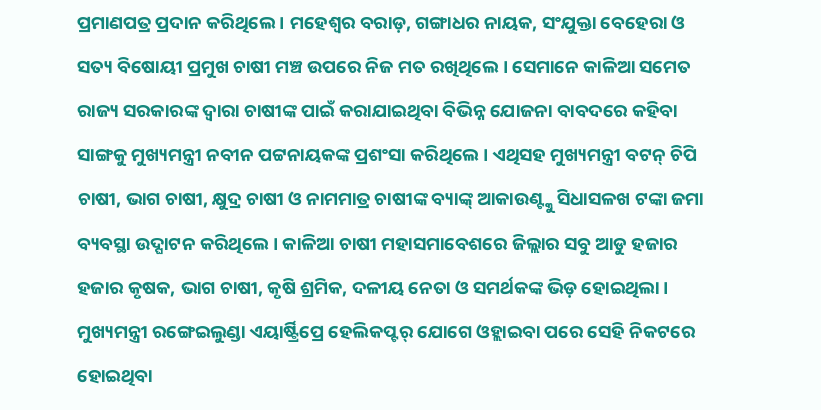ପ୍ରମାଣପତ୍ର ପ୍ରଦାନ କରିଥିଲେ । ମହେଶ୍ୱର ବରାଡ଼, ଗଙ୍ଗାଧର ନାୟକ, ସଂଯୁକ୍ତା ବେହେରା ଓ ସତ୍ୟ ବିଷୋୟୀ ପ୍ରମୁଖ ଚାଷୀ ମଞ୍ଚ ଉପରେ ନିଜ ମତ ରଖିଥିଲେ । ସେମାନେ କାଳିଆ ସମେତ ରାଜ୍ୟ ସରକାରଙ୍କ ଦ୍ୱାରା ଚାଷୀଙ୍କ ପାଇଁ କରାଯାଇଥିବା ବିଭିନ୍ନ ଯୋଜନା ବାବଦରେ କହିବା ସାଙ୍ଗକୁ ମୁଖ୍ୟମନ୍ତ୍ରୀ ନବୀନ ପଟ୍ଟନାୟକଙ୍କ ପ୍ରଶଂସା କରିଥିଲେ । ଏଥିସହ ମୁଖ୍ୟମନ୍ତ୍ରୀ ବଟନ୍ ଚିପି ଚାଷୀ, ଭାଗ ଚାଷୀ, କ୍ଷୁଦ୍ର ଚାଷୀ ଓ ନାମମାତ୍ର ଚାଷୀଙ୍କ ବ୍ୟାଙ୍କ୍ ଆକାଉଣ୍ଟ୍କୁ ସିଧାସଳଖ ଟଙ୍କା ଜମା ବ୍ୟବସ୍ଥା ଉଦ୍ଘାଟନ କରିଥିଲେ । କାଳିଆ ଚାଷୀ ମହାସମାବେଶରେ ଜିଲ୍ଲାର ସବୁ ଆଡୁ ହଜାର ହଜାର କୃଷକ, ଭାଗ ଚାଷୀ, କୃଷି ଶ୍ରମିକ, ଦଳୀୟ ନେତା ଓ ସମର୍ଥକଙ୍କ ଭିଡ଼ ହୋଇଥିଲା ।
ମୁଖ୍ୟମନ୍ତ୍ରୀ ରଙ୍ଗେଇଲୁଣ୍ଡା ଏୟାର୍ଷ୍ଟ୍ରିପ୍ରେ ହେଲିକପ୍ଟର୍ ଯୋଗେ ଓହ୍ଲାଇବା ପରେ ସେହି ନିକଟରେ ହୋଇଥିବା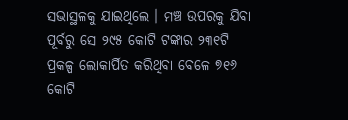ସଭାସ୍ଥଳକୁ ଯାଇଥିଲେ । ମଞ୍ଚ ଉପରକୁ ଯିବା ପୂର୍ବରୁ ସେ ୨୯୫ କୋଟି ଟଙ୍କାର ୨୩୧ଟି ପ୍ରକଳ୍ପ ଲୋକାର୍ପିତ କରିଥିବା ବେଳେ ୭୧୬ କୋଟି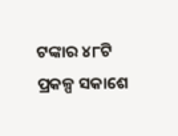ଟଙ୍କାର ୪୮ଟି ପ୍ରକଳ୍ପ ସକାଶେ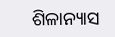ଶିଳାନ୍ୟାସ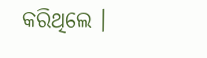କରିଥିଲେ ।